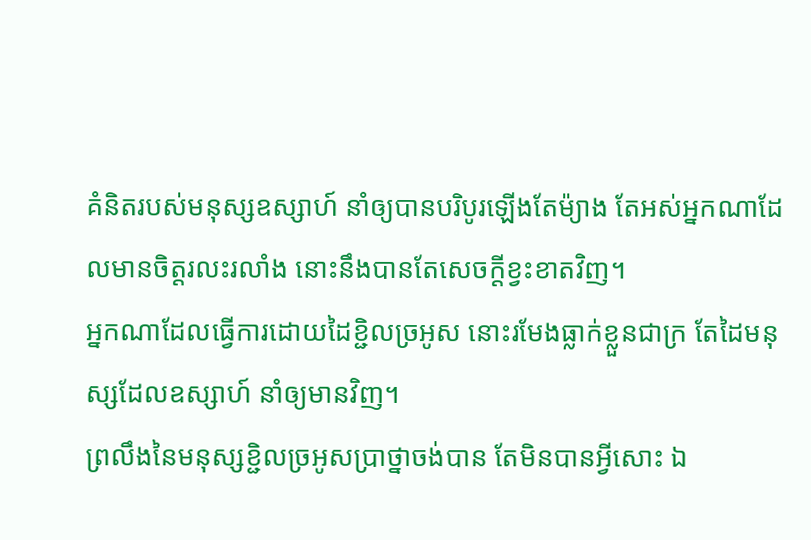គំនិតរបស់មនុស្សឧស្សាហ៍ នាំឲ្យបានបរិបូរឡើងតែម៉្យាង តែអស់អ្នកណាដែលមានចិត្តរលះរលាំង នោះនឹងបានតែសេចក្ដីខ្វះខាតវិញ។
អ្នកណាដែលធ្វើការដោយដៃខ្ជិលច្រអូស នោះរមែងធ្លាក់ខ្លួនជាក្រ តែដៃមនុស្សដែលឧស្សាហ៍ នាំឲ្យមានវិញ។
ព្រលឹងនៃមនុស្សខ្ជិលច្រអូសប្រាថ្នាចង់បាន តែមិនបានអ្វីសោះ ឯ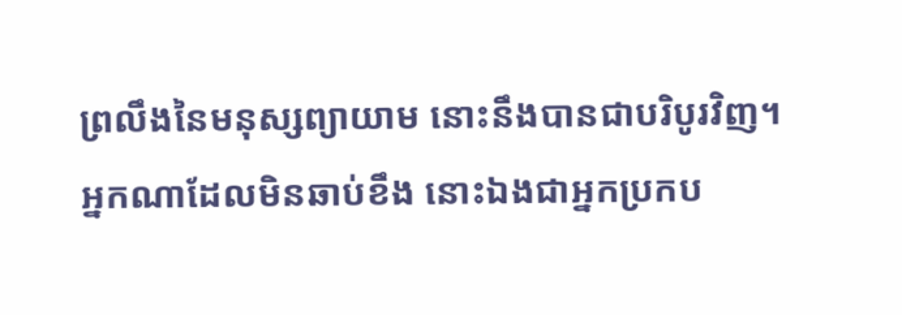ព្រលឹងនៃមនុស្សព្យាយាម នោះនឹងបានជាបរិបូរវិញ។
អ្នកណាដែលមិនឆាប់ខឹង នោះឯងជាអ្នកប្រកប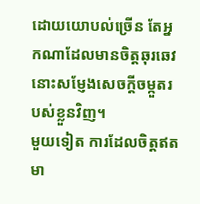ដោយយោបល់ច្រើន តែអ្នកណាដែលមានចិត្តឆុរឆេវ នោះសម្ញែងសេចក្ដីចម្កួតរបស់ខ្លួនវិញ។
មួយទៀត ការដែលចិត្តឥតមា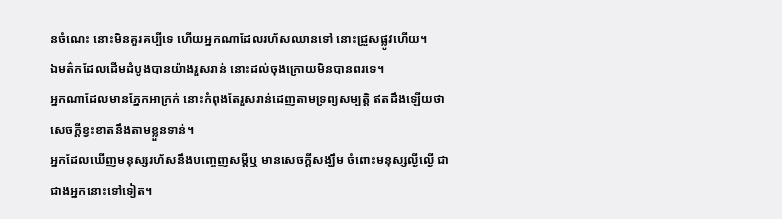នចំណេះ នោះមិនគួរគប្បីទេ ហើយអ្នកណាដែលរហ័សឈានទៅ នោះជ្រួសផ្លូវហើយ។
ឯមត៌កដែលដើមដំបូងបានយ៉ាងរួសរាន់ នោះដល់ចុងក្រោយមិនបានពរទេ។
អ្នកណាដែលមានភ្នែកអាក្រក់ នោះកំពុងតែរួសរាន់ដេញតាមទ្រព្យសម្បត្តិ ឥតដឹងឡើយថា សេចក្ដីខ្វះខាតនឹងតាមខ្លួនទាន់។
អ្នកដែលឃើញមនុស្សរហ័សនឹងបញ្ចេញសម្ដីឬ មានសេចក្ដីសង្ឃឹម ចំពោះមនុស្សល្ងីល្ងើ ជាជាងអ្នកនោះទៅទៀត។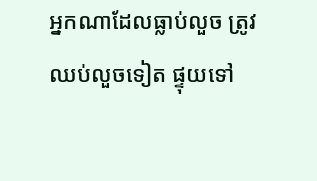អ្នកណាដែលធ្លាប់លួច ត្រូវឈប់លួចទៀត ផ្ទុយទៅ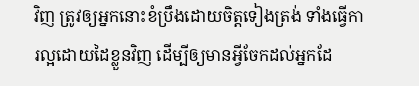វិញ ត្រូវឲ្យអ្នកនោះខំប្រឹងដោយចិត្តទៀងត្រង់ ទាំងធ្វើការល្អដោយដៃខ្លួនវិញ ដើម្បីឲ្យមានអ្វីចែកដល់អ្នកដែ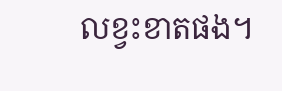លខ្វះខាតផង។